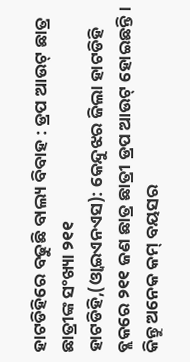ହାଟଡିହିରେ ବଢୁଛି ବାଲ୍ୟ ବିବାହ : ଡ୍ରପ ଆଉଟ୍ ଛାତ୍ର ଛାତ୍ରୀଙ୍କ ସଂଖ୍ୟା ୨୧୧
ହାଟଡିହି,(ଓ୍ବାଇଏନଏସ): କେନ୍ଦୁଝର ଜିଲା ହାଟଡିହି ବ୍ଲକରେ ୨୧୧ ଜଣ ଛାତ୍ର ଛାତ୍ରୀ ଡ୍ରପ ଆଉଟ୍ ହୋଇଛନ୍ତି। କିନ୍ତୁ ଅନେକ କମ୍ ବୟସର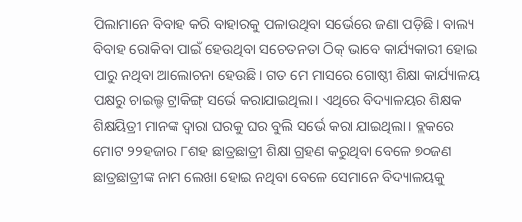ପିଲାମାନେ ବିବାହ କରି ବାହାରକୁ ପଳାଉଥିବା ସର୍ଭେରେ ଜଣା ପଡ଼ିଛି। ବାଲ୍ୟ ବିବାହ ରୋକିବା ପାଇଁ ହେଉଥିବା ସଚେତନତା ଠିକ୍ ଭାବେ କାର୍ଯ୍ୟକାରୀ ହୋଇ ପାରୁ ନଥିବା ଆଲୋଚନା ହେଉଛି। ଗତ ମେ ମାସରେ ଗୋଷ୍ଠୀ ଶିକ୍ଷା କାର୍ଯ୍ୟାଳୟ ପକ୍ଷରୁ ଚାଇଲ୍ଡ ଟ୍ରାକିଙ୍ଗ୍ ସର୍ଭେ କରାଯାଇଥିଲା। ଏଥିରେ ବିଦ୍ୟାଳୟର ଶିକ୍ଷକ ଶିକ୍ଷୟିତ୍ରୀ ମାନଙ୍କ ଦ୍ଵାରା ଘରକୁ ଘର ବୁଲି ସର୍ଭେ କରା ଯାଇଥିଲା। ବ୍ଲକରେ ମୋଟ ୨୨ହଜାର ୮ଶହ ଛାତ୍ରଛାତ୍ରୀ ଶିକ୍ଷା ଗ୍ରହଣ କରୁଥିବା ବେଳେ ୭୦ଜଣ ଛାତ୍ରଛାତ୍ରୀଙ୍କ ନାମ ଲେଖା ହୋଇ ନଥିବା ବେଳେ ସେମାନେ ବିଦ୍ୟାଳୟକୁ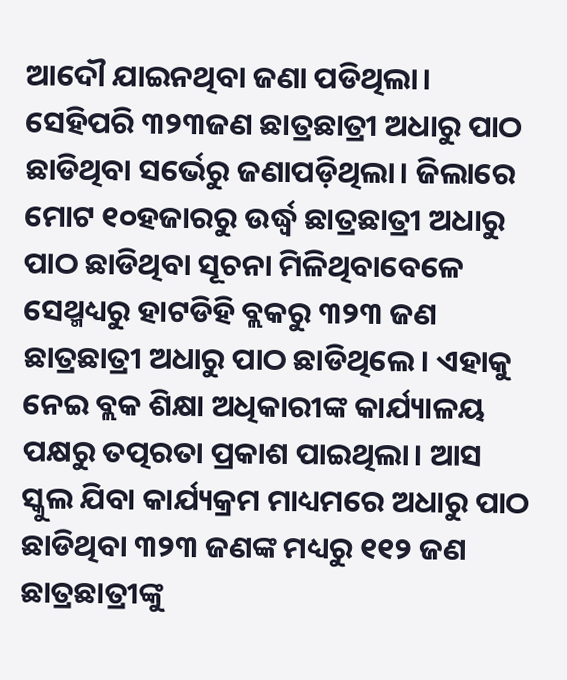ଆଦୌ ଯାଇନଥିବା ଜଣା ପଡିଥିଲା। ସେହିପରି ୩୨୩ଜଣ ଛାତ୍ରଛାତ୍ରୀ ଅଧାରୁ ପାଠ ଛାଡିଥିବା ସର୍ଭେରୁ ଜଣାପଡ଼ିଥିଲା। ଜିଲାରେ ମୋଟ ୧୦ହଜାରରୁ ଉର୍ଦ୍ଧ୍ୱ ଛାତ୍ରଛାତ୍ରୀ ଅଧାରୁ ପାଠ ଛାଡିଥିବା ସୂଚନା ମିଳିଥିବାବେଳେ ସେଥ୍ମଧ୍ୟରୁ ହାଟଡିହି ବ୍ଲକରୁ ୩୨୩ ଜଣ ଛାତ୍ରଛାତ୍ରୀ ଅଧାରୁ ପାଠ ଛାଡିଥିଲେ। ଏହାକୁ ନେଇ ବ୍ଲକ ଶିକ୍ଷା ଅଧିକାରୀଙ୍କ କାର୍ଯ୍ୟାଳୟ ପକ୍ଷରୁ ତତ୍ପରତା ପ୍ରକାଶ ପାଇଥିଲା। ଆସ ସ୍କୁଲ ଯିବା କାର୍ଯ୍ୟକ୍ରମ ମାଧ୍ୟମରେ ଅଧାରୁ ପାଠ ଛାଡିଥିବା ୩୨୩ ଜଣଙ୍କ ମଧ୍ୟରୁ ୧୧୨ ଜଣ ଛାତ୍ରଛାତ୍ରୀଙ୍କୁ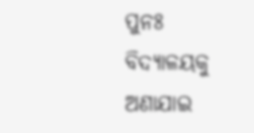ପୁନଃ ବିଦ୍ୟାଳୟକୁ ଅଣାଯାଇ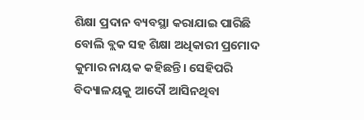ଶିକ୍ଷା ପ୍ରଦାନ ବ୍ୟବସ୍ଥା କରାଯାଇ ପାରିଛି ବୋଲି ବ୍ଲକ ସହ ଶିକ୍ଷା ଅଧିକାରୀ ପ୍ରମୋଦ କୁମାର ନାୟକ କହିଛନ୍ତି। ସେହିପରି ବିଦ୍ୟାଳୟକୁ ଆଦୌ ଆସିନଥିବା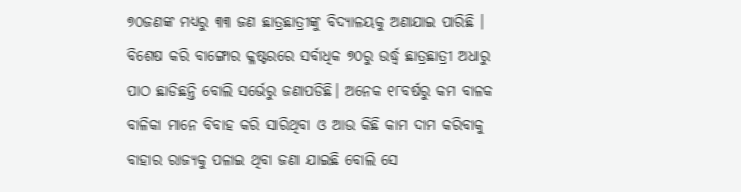୭୦ଜଣଙ୍କ ମଧ୍ୟରୁ ୩୩ ଜଣ ଛାତ୍ରଛାତ୍ରୀଙ୍କୁ ବିଦ୍ୟାଳୟକୁ ଅଣାଯାଇ ପାରିଛି । ବିଶେଷ କରି ବାଙ୍ଗୋର କ୍ଳଷ୍ଟରରେ ସର୍ବାଧିକ ୭୦ରୁ ଉର୍ଦ୍ଧ୍ୱ ଛାତ୍ରଛାତ୍ରୀ ଅଧାରୁ ପାଠ ଛାଡିଛନ୍ତି ବୋଲି ସର୍ଭେରୁ ଜଣାପଡିଛି। ଅନେକ ୧୮ବର୍ଷରୁ କମ ବାଳକ ବାଳିକା ମାନେ ବିବାହ କରି ସାରିଥିବା ଓ ଆଉ କିଛି କାମ ଦାମ କରିବାକୁ ବାହାର ରାଜ୍ୟକୁ ପଳାଇ ଥିବା ଜଣା ଯାଇଛି ବୋଲି ସେ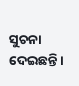ସୁଚନା ଦେଇଛନ୍ତି।